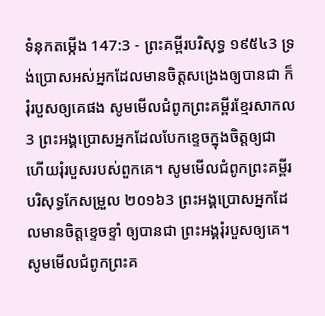ទំនុកតម្កើង 147:3 - ព្រះគម្ពីរបរិសុទ្ធ ១៩៥៤3 ទ្រង់ប្រោសអស់អ្នកដែលមានចិត្តសង្រេងឲ្យបានជា ក៏រុំរបួសឲ្យគេផង សូមមើលជំពូកព្រះគម្ពីរខ្មែរសាកល3 ព្រះអង្គប្រោសអ្នកដែលបែកខ្ទេចក្នុងចិត្តឲ្យជា ហើយរុំរបួសរបស់ពួកគេ។ សូមមើលជំពូកព្រះគម្ពីរបរិសុទ្ធកែសម្រួល ២០១៦3 ព្រះអង្គប្រោសអ្នកដែលមានចិត្តខ្ទេចខ្ទាំ ឲ្យបានជា ព្រះអង្គរុំរបួសឲ្យគេ។ សូមមើលជំពូកព្រះគ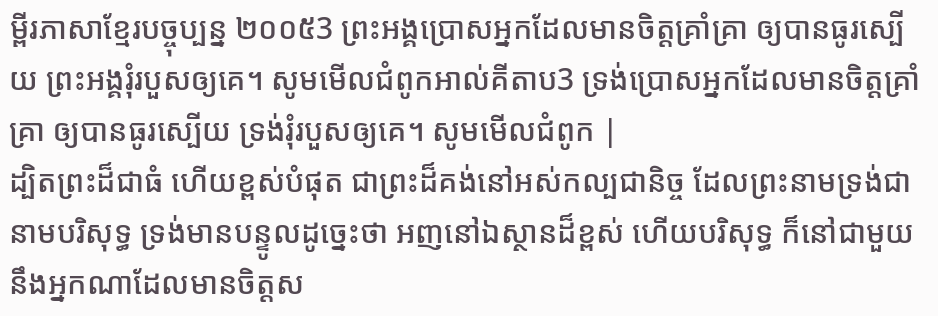ម្ពីរភាសាខ្មែរបច្ចុប្បន្ន ២០០៥3 ព្រះអង្គប្រោសអ្នកដែលមានចិត្តគ្រាំគ្រា ឲ្យបានធូរស្បើយ ព្រះអង្គរុំរបួសឲ្យគេ។ សូមមើលជំពូកអាល់គីតាប3 ទ្រង់ប្រោសអ្នកដែលមានចិត្តគ្រាំគ្រា ឲ្យបានធូរស្បើយ ទ្រង់រុំរបួសឲ្យគេ។ សូមមើលជំពូក |
ដ្បិតព្រះដ៏ជាធំ ហើយខ្ពស់បំផុត ជាព្រះដ៏គង់នៅអស់កល្បជានិច្ច ដែលព្រះនាមទ្រង់ជានាមបរិសុទ្ធ ទ្រង់មានបន្ទូលដូច្នេះថា អញនៅឯស្ថានដ៏ខ្ពស់ ហើយបរិសុទ្ធ ក៏នៅជាមួយនឹងអ្នកណាដែលមានចិត្តស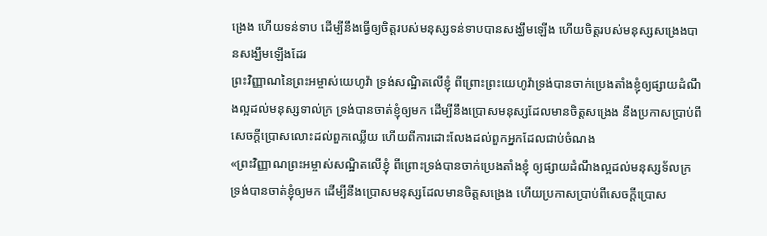ង្រេង ហើយទន់ទាប ដើម្បីនឹងធ្វើឲ្យចិត្តរបស់មនុស្សទន់ទាបបានសង្ឃឹមឡើង ហើយចិត្តរបស់មនុស្សសង្រេងបានសង្ឃឹមឡើងដែរ
ព្រះវិញ្ញាណនៃព្រះអម្ចាស់យេហូវ៉ា ទ្រង់សណ្ឋិតលើខ្ញុំ ពីព្រោះព្រះយេហូវ៉ាទ្រង់បានចាក់ប្រេងតាំងខ្ញុំឲ្យផ្សាយដំណឹងល្អដល់មនុស្សទាល់ក្រ ទ្រង់បានចាត់ខ្ញុំឲ្យមក ដើម្បីនឹងប្រោសមនុស្សដែលមានចិត្តសង្រេង នឹងប្រកាសប្រាប់ពីសេចក្ដីប្រោសលោះដល់ពួកឈ្លើយ ហើយពីការដោះលែងដល់ពួកអ្នកដែលជាប់ចំណង
«ព្រះវិញ្ញាណព្រះអម្ចាស់សណ្ឋិតលើខ្ញុំ ពីព្រោះទ្រង់បានចាក់ប្រេងតាំងខ្ញុំ ឲ្យផ្សាយដំណឹងល្អដល់មនុស្សទ័លក្រ ទ្រង់បានចាត់ខ្ញុំឲ្យមក ដើម្បីនឹងប្រោសមនុស្សដែលមានចិត្តសង្រេង ហើយប្រកាសប្រាប់ពីសេចក្ដីប្រោស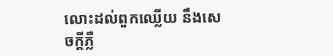លោះដល់ពួកឈ្លើយ នឹងសេចក្ដីភ្លឺ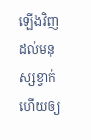ឡើងវិញដល់មនុស្សខ្វាក់ ហើយឲ្យ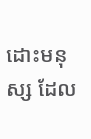ដោះមនុស្ស ដែល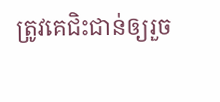ត្រូវគេជិះជាន់ឲ្យរួច